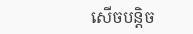សើចបន្តិច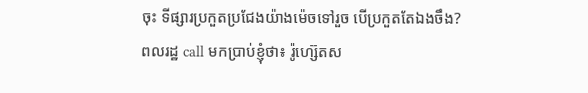ចុះ ទីផ្សារប្រកួតប្រជែងយ៉ាងម៉េចទៅរួច បើប្រកួតតែឯងចឹង?
ពលរដ្ឋ call មកប្រាប់ខ្ញុំថា៖ រ៉ូហ្ស៊េតស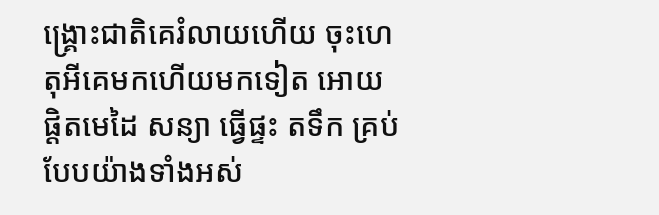ង្គ្រោះជាតិគេរំលាយហើយ ចុះហេតុអីគេមកហើយមកទៀត អោយផ្តិតមេដៃ សន្យា ធ្វើផ្ទះ តទឹក គ្រប់បែបយ៉ាងទាំងអស់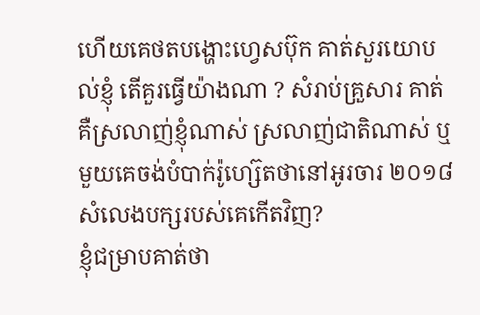ហើយគេថតបង្ហោះហ្វេសប៊ុក គាត់សួរយោបល់ខ្ញុំ តើគួរធ្វើយ៉ាងណា ? សំរាប់គ្រួសារ គាត់គឺស្រលាញ់ខ្ញុំណាស់ ស្រលាញ់ជាតិណាស់ ឬមួយគេចង់បំបាក់រ៉ូហ្ស៊េតថានៅអូរចារ ២០១៨ សំលេងបក្សរបស់គេកើតវិញ?
ខ្ញុំជម្រាបគាត់ថា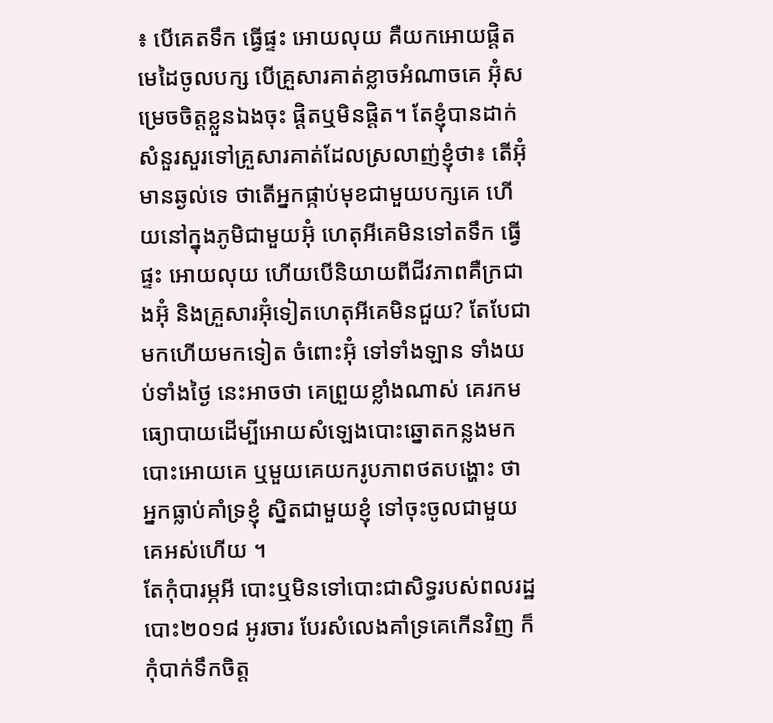៖ បើគេតទឹក ធ្វើផ្ទះ អោយលុយ គឺយកអោយផ្តិតមេដៃចូលបក្ស បើគ្រួសារគាត់ខ្លាចអំណាចគេ អ៊ុំសម្រេចចិត្តខ្លួនឯងចុះ ផ្តិតឬមិនផ្តិត។ តែខ្ញុំបានដាក់សំនួរសួរទៅគ្រួសារគាត់ដែលស្រលាញ់ខ្ញុំថា៖ តើអ៊ុំមានឆ្ងល់ទេ ថាតើអ្នកផ្កាប់មុខជាមួយបក្សគេ ហើយនៅក្នុងភូមិជាមួយអ៊ុំ ហេតុអីគេមិនទៅតទឹក ធ្វើផ្ទះ អោយលុយ ហើយបើនិយាយពីជីវភាពគឺក្រជាងអ៊ុំ និងគ្រួសារអ៊ុំទៀតហេតុអីគេមិនជួយ? តែបែជាមកហើយមកទៀត ចំពោះអ៊ុំ ទៅទាំងឡាន ទាំងយប់ទាំងថ្ងៃ នេះអាចថា គេព្រួយខ្លាំងណាស់ គេរកមធ្យោបាយដើម្បីអោយសំឡេងបោះឆ្នោតកន្លងមក បោះអោយគេ ឬមួយគេយករូបភាពថតបង្ហោះ ថាអ្នកធ្លាប់គាំទ្រខ្ញុំ ស្និតជាមួយខ្ញុំ ទៅចុះចូលជាមួយគេអស់ហើយ ។
តែកុំបារម្ភអី បោះឬមិនទៅបោះជាសិទ្ធរបស់ពលរដ្ឋ បោះ២០១៨ អូរចារ បែរសំលេងគាំទ្រគេកើនវិញ ក៏កុំបាក់ទឹកចិត្ត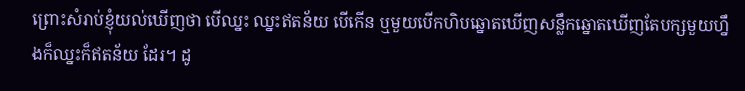ព្រោះសំរាប់ខ្ញុំយល់ឃើញថា បើឈ្នះ ឈ្នះឥតន័យ បើកើន ឬមួយបើកហិបឆ្នោតឃើញសន្លឹកឆ្នោតឃើញតែបក្សមួយហ្នឹងក៏ឈ្នះក៏ឥតន័យ ដែរ។ ដូ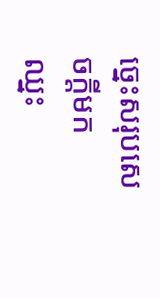ច្នេះសរុបសេចក្តីមក ឈ្នះ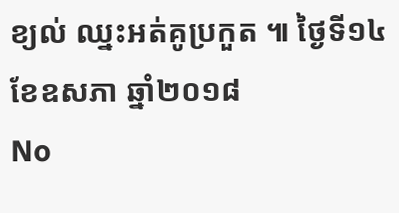ខ្យល់ ឈ្នះអត់គូប្រកួត ៕ ថ្ងៃទី១៤ ខែឧសភា ឆ្នាំ២០១៨
No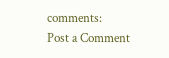comments:
Post a Comment